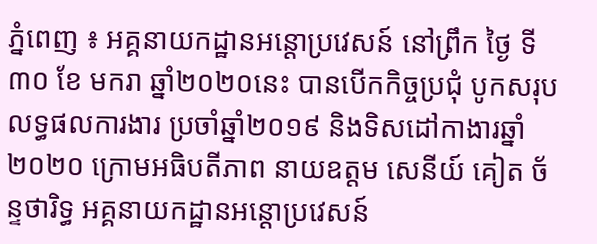ភ្នំពេញ ៖ អគ្គនាយកដ្ឋានអន្ដោប្រវេសន៍ នៅព្រឹក ថ្ងៃ ទី ៣០ ខែ មករា ឆ្នាំ២០២០នេះ បានបេីកកិច្ចប្រជុំ បូកសរុបលទ្ធផលការងារ ប្រចាំឆ្នាំ២០១៩ និងទិសដៅកាងារឆ្នាំ២០២០ ក្រោមអធិបតីភាព នាយឧត្តម សេនីយ៍ គៀត ច័ន្ទថារិទ្ធ អគ្គនាយកដ្ឋានអន្ដោប្រវេសន៍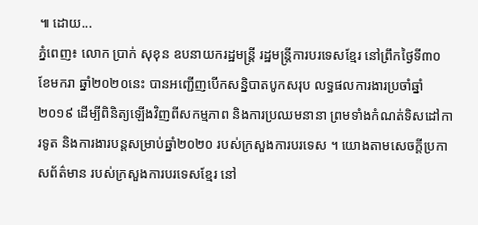៕ ដោយ...
ភ្នំពេញ៖ លោក ប្រាក់ សុខុន ឧបនាយករដ្ឋមន្ត្រី រដ្ឋមន្ត្រីការបរទេសខ្មែរ នៅព្រឹកថ្ងៃទី៣០ ខែមករា ឆ្នាំ២០២០នេះ បានអញ្ជេីញបេីកសន្និបាតបូកសរុប លទ្ធផលការងារប្រចាំឆ្នាំ២០១៩ ដើម្បីពិនិត្យឡើងវិញពីសកម្មភាព និងការប្រឈមនានា ព្រមទាំងកំណត់ទិសដៅការទូត និងការងារបន្តសម្រាប់ឆ្នាំ២០២០ របស់ក្រសួងការបរទេស ។ យោងតាមសេចក្ដីប្រកាសព័ត៌មាន របស់ក្រសួងការបរទេសខ្មែរ នៅ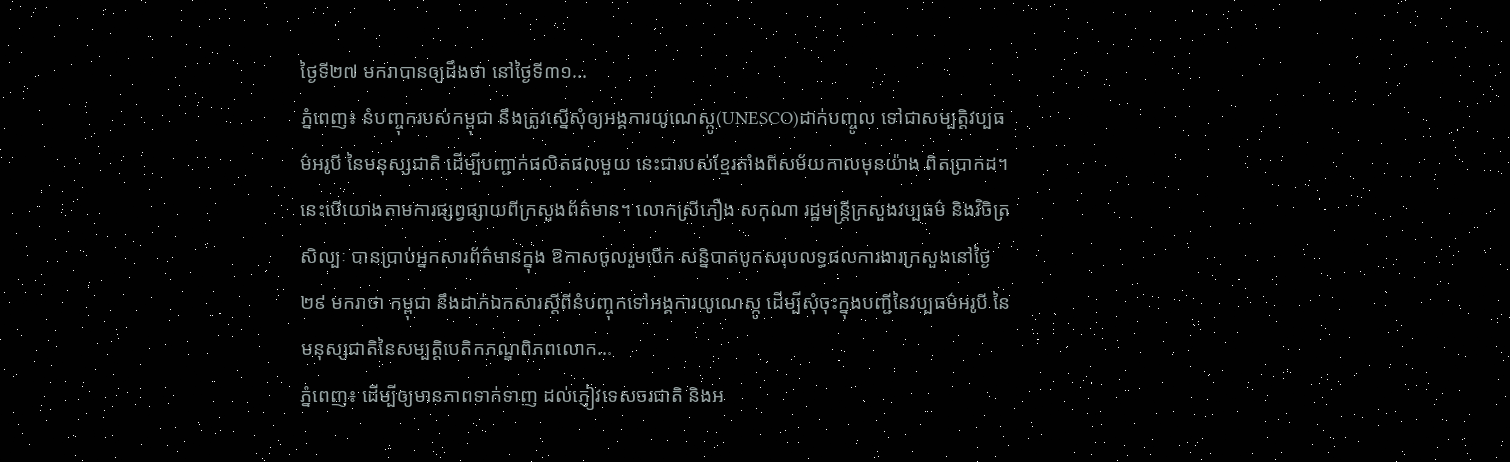ថ្ងៃទី២៧ មករាបានឲ្យដឹងថា នៅថ្ងៃទី៣១...
ភ្នំពេញ៖ នំបញ្ចុករបស់កម្ពុជា នឹងត្រូវស្នេីសុំឲ្យអង្គការយូណេស្កូ(UNESCO)ដាក់បញ្ចូល ទៅជាសម្បត្តិវប្បធម៌អរូបី នៃមនុស្សជាតិ ដើម្បីបញ្ជាក់ផលិតផលមួយ នេះជារបស់ខ្មែរតាំងពីសម័យកាលមុនយ៉ាង ពិតប្រាកដ។ នេះបើយោងតាមការផ្សព្វផ្សាយពីក្រសួងព័ត៌មាន។ លោកស្រីភឿង សកុណា រដ្ឋមន្ត្រីក្រសួងវប្បធម៌ និងវិចិត្រសិល្បៈ បានប្រាប់អ្នកសារព័ត៌មានក្នុង ឱកាសចូលរួមបើក សន្និបាតបូកសរុបលទ្ធផលការងារក្រសួងនៅថ្ងៃ២៩ មករាថា កម្ពុជា នឹងដាក់ឯកសារស្តីពីនំបញ្ចុកទៅអង្គការយូណេស្កូ ដើម្បីសុំចុះក្នុងបញ្ជីនៃវប្បធម៌អរូបី នៃមនុស្សជាតិនៃសម្បត្តិបេតិកភណ្ឌពិភពលោក...
ភ្នំពេញ៖ ដើម្បីឲ្យមានភាពទាក់ទាញ ដល់ភ្ញៀវទេសចរជាតិ និងអ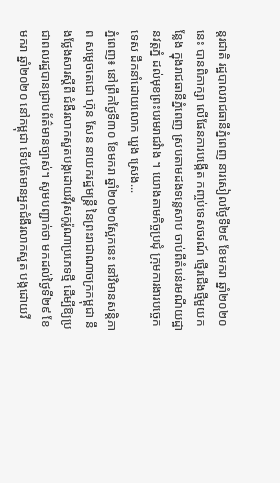ន្តរជាតិ រដ្ឋបាលរាជធានីភ្នំពេញ នារសៀលថ្ងៃទី២៩ ខែមករា ឆ្នាំ២០២០នេះ បានពិភាក្សា លើផែនការបង្កើត កញ្ចប់ទេសចរណ៍ ថ្មើរជើងថ្មីមួយកន្លែង ក្នុងរាជធានីភ្នំពេញ ស្របតាមដងទន្លេសាប ចាប់ពីតំបន់រមណីយដ្ឋានវត្តភ្នំ ដល់មុខព្រះបរមរាជវំាង ។ យោងតាមកិច្ចប្រជុំ ក្រុមការងារបច្ចេកទេស ដឹកនាំដោយលោក ឃួង ស្រេង...
ភ្នំពេញ៖ នៅព្រឹកថ្ងៃទី៣០ ខែមករា ឆ្នាំ២០២០ស្អែកនេះ នៅវិមានសន្តិភាព សម្តេចតេជោ ហ៊ុន សែន នាយករដ្ឋមន្ត្រី នៃព្រះរាជាណាចក្រកម្ពុជា នឹងថ្លែងសារស្តីពី ជំងឺរលាកសួតបង្កដោយវីរុសកូរ៉ូណាប្រភេទថ្មី ដើម្បីឱ្យប្រជាពលរដ្ឋបានជ្រាបព័ត៌មានច្បាស់។ សូមបញ្ជាក់ថា មកដល់ថ្ងៃទី២៩ ខែមករា ឆ្នាំ២០២០ នៅកម្ពុជា ទើបតែមានអ្នកជំងឺរលាកសួត បង្កដោយវី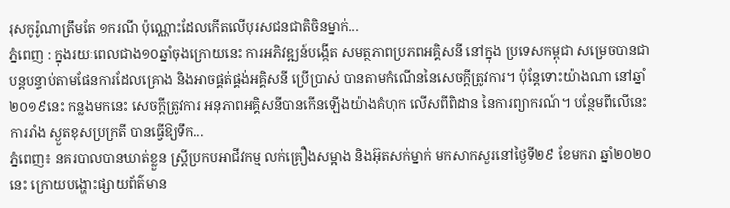រុសកូរ៉ូណាត្រឹមតែ ១ករណី ប៉ុណ្ណោះដែលកើតលើបុរសជនជាតិចិនម្នាក់...
ភ្នំពេញ : ក្នុងរយៈពេលជាង១០ឆ្នាំចុងក្រោយនេះ ការអភិវឌ្ឍន៍បង្កើត សមត្ថភាពប្រភពអគ្គិសនី នៅក្នុង ប្រទេសកម្ពុជា សម្រេចបានជាបន្តបន្ទាប់តាមផែនការដែលគ្រោង និងអាចផ្គត់ផ្គង់អគ្គិសនី ប្រើប្រាស់ បានតាមកំណើននៃសេចក្តីត្រូវការ។ ប៉ុន្តែទោះយ៉ាងណា នៅឆ្នាំ២០១៩នេះ កន្លងមកនេះ សេចក្តីត្រូវការ អនុភាពអគ្គិសនីបានកើនឡើងយ៉ាងគំហុក លើសពីពិដាន នៃការព្យាករណ៍។ បន្ថែមពីលើនេះ ការរាំង ស្ងួតខុសប្រក្រតី បានធ្វើឱ្យទឹក...
ភ្នំពេញ៖ នគរបាលបានឃាត់ខ្លួន ស្ត្រីប្រកបអាជីវកម្ម លក់គ្រឿងសម្អាង និងអ៊ុតសក់ម្នាក់ មកសាកសួរនៅថ្ងៃទី២៩ ខែមករា ឆ្នាំ២០២០នេះ ក្រោយបង្ហោះផ្សាយព័ត៌មាន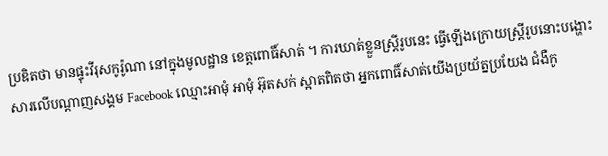ប្រឌិតថា មានផ្ទុះវីរុសកូរ៉ូណា នៅក្នុងមូលដ្ឋាន ខេត្តពោធិ៍សាត់ ។ ការឃាត់ខ្លួនស្ត្រីរូបនេះ ធ្វើឡើងក្រោយស្ត្រីរូបនោះបង្ហោះសារលើបណ្តាញសង្គម Facebook ឈ្មោះអាមុំ អាមុំ អ៊ុតសក់ ស្អាតពិតថា អ្នកពោធិ៍សាត់យើងប្រយ័ត្នប្រយែង ជំងឺកូ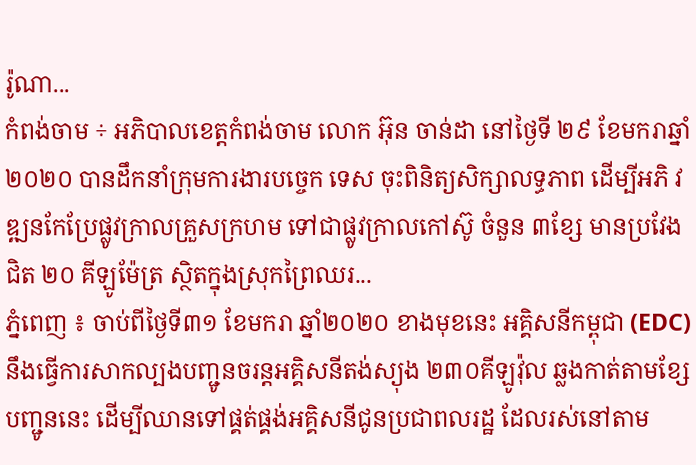រ៉ូណា...
កំពង់ចាម ÷ អភិបាលខេត្តកំពង់ចាម លោក អ៊ុន ចាន់ដា នៅថ្ងៃទី ២៩ ខែមករាឆ្នាំ ២០២០ បានដឹកនាំក្រុមការងារបច្ចេក ទេស ចុះពិនិត្យសិក្សាលទ្ធភាព ដើម្បីអភិ វឌ្ឍនកែប្រែផ្លូវក្រាលគ្រួសក្រហម ទៅជាផ្លូវក្រាលកៅស៊ូ ចំនួន ៣ខ្សែ មានប្រវែងជិត ២០ គីឡូម៉ែត្រ ស្ថិតក្នុងស្រុកព្រៃឈរ...
ភ្នំពេញ ៖ ចាប់ពីថ្ងៃទី៣១ ខែមករា ឆ្នាំ២០២០ ខាងមុខនេះ អគ្គិសនីកម្ពុជា (EDC) នឹងធ្វើការសាកល្បងបញ្ជូនចរន្ដអគ្គិសនីតង់ស្យុង ២៣០គីឡូវ៉ុល ឆ្លងកាត់តាមខ្សែបញ្ជូននេះ ដើម្បីឈានទៅផ្គត់ផ្គង់អគ្គិសនីជូនប្រជាពលរដ្ឋ ដែលរស់នៅតាម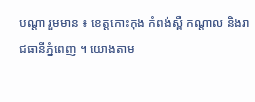បណ្ដា រួមមាន ៖ ខេត្តកោះកុង កំពង់ស្ពឺ កណ្ដាល និងរាជធានីភ្នំពេញ ។ យោងតាម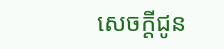សេចក្ដីជូន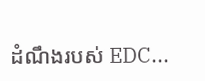ដំណឹងរបស់ EDC...